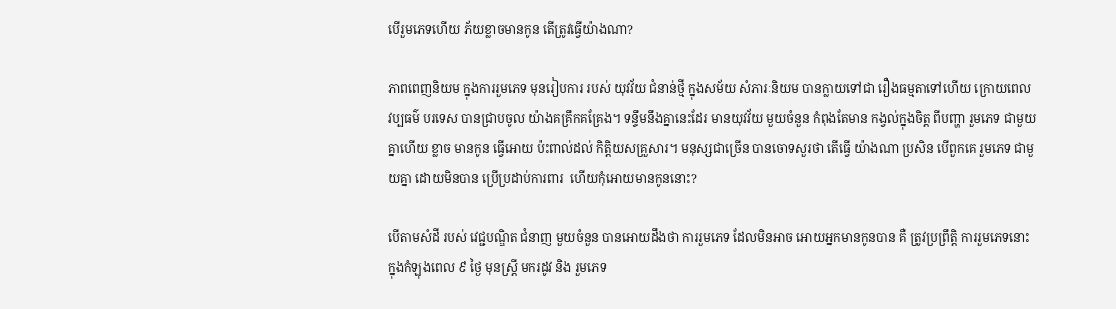បើរួមភេទហើយ ភ័យខ្លាចមានកូន តើត្រូវធ្វើយ៉ាងណា?

ភាពពេញនិយម ក្នុងការរួមភេទ មុនរៀបការ របស់ យុវវ័យ ជំនាន់ថ្មី ក្នុងសម័យ សំភារៈនិយម បានក្លាយទៅជា រឿងធម្មតាទៅហើយ ក្រោយពេល វប្បធម៌ បរទេស បានជ្រាបចូល យ៉ាងគគ្រឹកគគ្រែង។ ទន្ទឹមនឹងគ្នានេះដែរ មានយុវវ័យ មួយចំនួន កំពុងតែមាន កង្វល់ក្នុងចិត្ត ពីបញ្ហា រួមភេទ ជាមួយគ្នាហើយ ខ្លាច មានកូន ធ្វើអោយ ប៉ះពាល់ដល់ កិត្តិយសគ្រួសារ។ មនុស្សជាច្រើន បានចោទសួរថា តើធ្វើ យ៉ាងណា ប្រសិន បើពួកគេ រួមភេទ ជាមួយគ្នា ដោយមិនបាន ប្រើប្រដាប់ការពារ  ហើយកុំអោយមានកូននោះ?

បើតាមសំដី របស់ វេជ្ជបណ្ឌិត ជំនាញ មួយចំនួន បានអោយដឹងថា ការរួមភេទ ដែលមិនអាច អោយអ្នកមានកូនបាន គឺ ត្រូវប្រព្រឹត្តិ ការរួមភេទនោះ ក្នុងកំឡុងពេល ៩ ថ្ងៃ មុនស្ត្រី មករដូវ និង រួមភេទ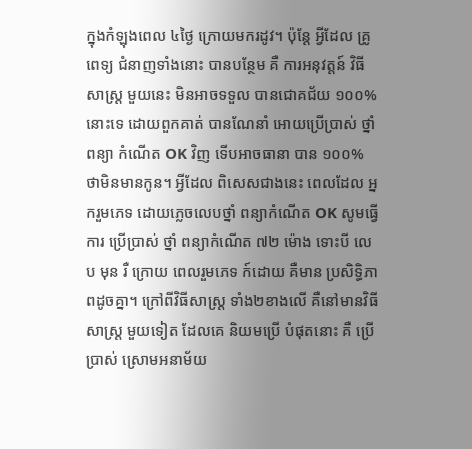ក្នុងកំឡុងពេល ៤ថ្ងៃ ក្រោយមករដូវ។ ប៉ុន្តែ អ្វីដែល គ្រូពេទ្យ ជំនាញទាំងនោះ បានបន្ថែម គឺ ការអនុវត្តន៍ វិធីសាស្ត្រ មួយនេះ មិនអាចទទួល បានជោគជ័យ ១០០% នោះទេ ដោយពួកគាត់ បានណែនាំ អោយប្រើប្រាស់ ថ្នាំពន្យា កំណើត OK វិញ ទើបអាចធានា បាន ១០០% ថាមិនមានកូន។ អ្វីដែល ពិសេសជាងនេះ ពេលដែល អ្នករួមភេទ ដោយភ្លេចលេបថ្នាំ ពន្យាកំណើត OK សូមធ្វើការ ប្រើប្រាស់ ថ្នាំ ពន្យាកំណើត ៧២ ម៉ោង ទោះបី លេប មុន រឺ ក្រោយ ពេលរួមភេទ ក៍ដោយ គឺមាន ប្រសិទ្ធិភាពដូចគ្នា។ ក្រៅពីវិធីសាស្ត្រ ទាំង២ខាងលើ គឺនៅមានវិធីសាស្ត្រ មួយទៀត ដែលគេ និយមប្រើ បំផុតនោះ គឺ ប្រើប្រាស់ ស្រោមអនាម័យ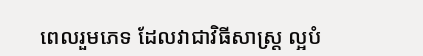ពេលរួមភេទ ដែលវាជាវិធីសាស្ត្រ ល្អបំ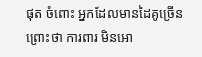ផុត ចំពោះ អ្នកដែលមានដៃគូច្រើន ព្រោះថា ការពារ មិនអោ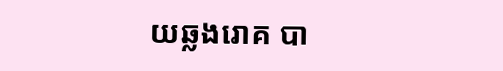យឆ្លងរោគ បា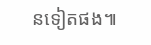នទៀតផង៕